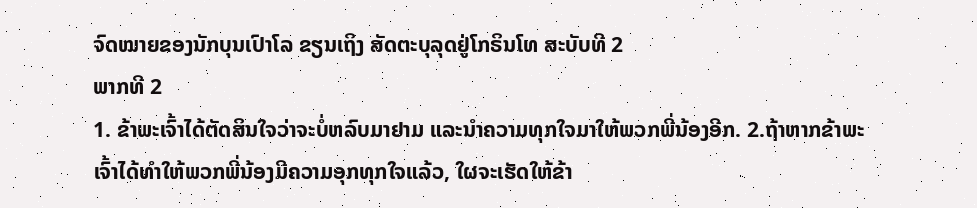ຈົດໝາຍຂອງນັກບຸນເປົາໂລ ຂຽນເຖິງ ສັດຕະບຸລຸດຢູ່ໂກຣິນໂທ ສະບັບທີ 2
ພາກທີ 2
1. ຂ້າພະເຈົ້າໄດ້ຕັດສິນໃຈວ່າຈະບໍ່ຫລົບມາຢາມ ແລະນຳຄວາມທຸກໃຈມາໃຫ້ພວກພີ່ນ້ອງອີກ. 2.ຖ້າຫາກຂ້າພະເຈົ້າໄດ້ທຳໃຫ້ພວກພີ່ນ້ອງມີຄວາມອຸກທຸກໃຈແລ້ວ, ໃຜຈະເຮັດໃຫ້ຂ້າ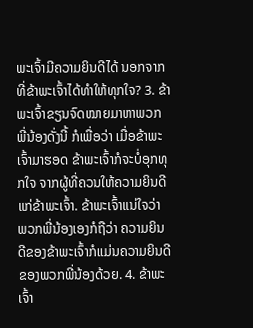ພະເຈົ້າມີຄວາມຍິນດີໄດ້ ນອກຈາກທີ່ຂ້າພະເຈົ້າໄດ້ທຳໃຫ້ທຸກໃຈ? 3. ຂ້າພະເຈົ້າຂຽນຈົດໝາຍມາຫາພວກພີ່ນ້ອງດັ່ງນີ້ ກໍເພື່ອວ່າ ເມື່ອຂ້າພະເຈົ້າມາຮອດ ຂ້າພະເຈົ້າກໍຈະບໍ່ອຸກທຸກໃຈ ຈາກຜູ້ທີ່ຄວນໃຫ້ຄວາມຍິນດີແກ່ຂ້າພະເຈົ້າ. ຂ້າພະເຈົ້າແນ່ໃຈວ່າ ພວກພີ່ນ້ອງເອງກໍຖືວ່າ ຄວາມຍິນດີຂອງຂ້າພະເຈົ້າກໍແມ່ນຄວາມຍິນດີຂອງພວກພີ່ນ້ອງດ້ວຍ. 4. ຂ້າພະເຈົ້າ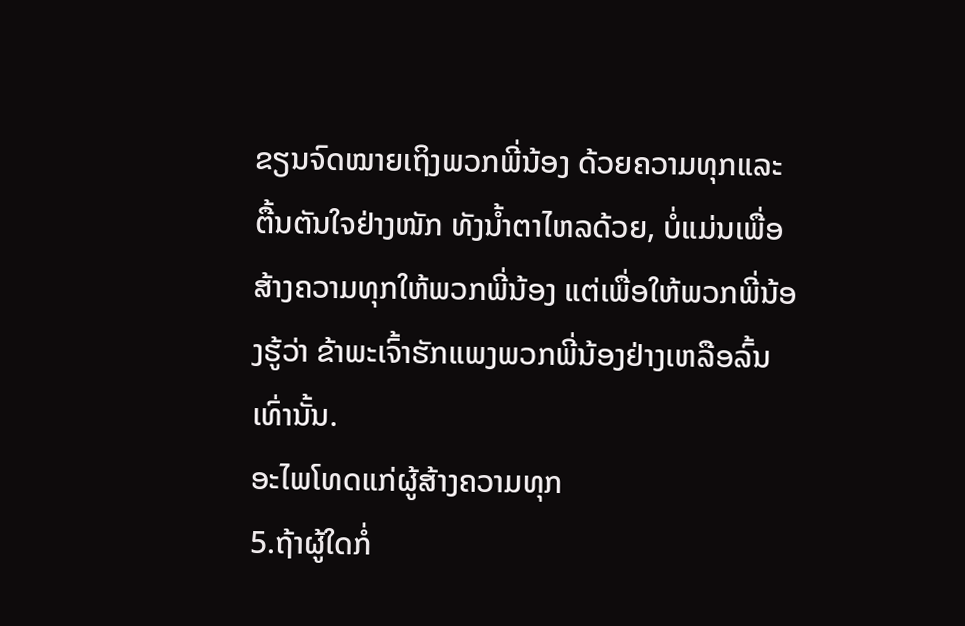ຂຽນຈົດໝາຍເຖິງພວກພີ່ນ້ອງ ດ້ວຍຄວາມທຸກແລະຕື້ນຕັນໃຈຢ່າງໜັກ ທັງນ້ຳຕາໄຫລດ້ວຍ, ບໍ່ແມ່ນເພື່ອສ້າງຄວາມທຸກໃຫ້ພວກພີ່ນ້ອງ ແຕ່ເພື່ອໃຫ້ພວກພີ່ນ້ອງຮູ້ວ່າ ຂ້າພະເຈົ້າຮັກແພງພວກພີ່ນ້ອງຢ່າງເຫລືອລົ້ນເທົ່ານັ້ນ.
ອະໄພໂທດແກ່ຜູ້ສ້າງຄວາມທຸກ
5.ຖ້າຜູ້ໃດກໍ່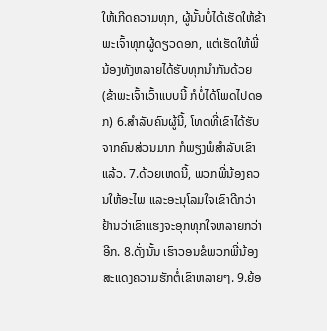ໃຫ້ເກີດຄວາມທຸກ, ຜູ້ນັ້ນບໍ່ໄດ້ເຮັດໃຫ້ຂ້າພະເຈົ້າທຸກຜູ້ດຽວດອກ, ແຕ່ເຮັດໃຫ້ພີ່ນ້ອງທັງຫລາຍໄດ້ຮັບທຸກນຳກັນດ້ວຍ (ຂ້າພະເຈົ້າເວົ້າແບບນີ້ ກໍບໍ່ໄດ້ໂພດໄປດອກ) 6.ສຳລັບຄົນຜູ້ນີ້, ໂທດທີ່ເຂົາໄດ້ຮັບຈາກຄົນສ່ວນມາກ ກໍພຽງພໍສຳລັບເຂົາແລ້ວ. 7.ດ້ວຍເຫດນີ້, ພວກພີ່ນ້ອງຄວນໃຫ້ອະໄພ ແລະອະນຸໂລມໃຈເຂົາດີກວ່າ ຢ້ານວ່າເຂົາແຮງຈະອຸກທຸກໃຈຫລາຍກວ່າອີກ. 8.ດັ່ງນັ້ນ ເຮົາວອນຂໍພວກພີ່ນ້ອງສະແດງຄວາມຮັກຕໍ່ເຂົາຫລາຍໆ. 9.ຍ້ອ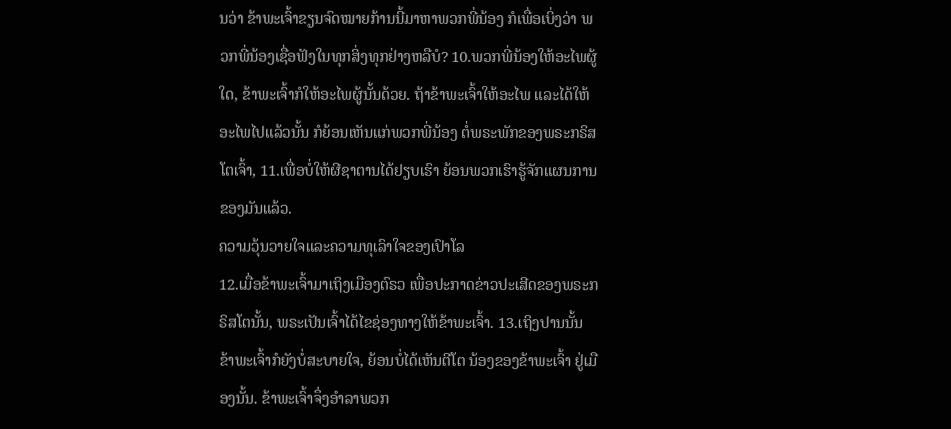ນວ່າ ຂ້າພະເຈົ້າຂຽນຈົດໝາຍກ້ານນີ້ມາຫາພວກພີ່ນ້ອງ ກໍເພື່ອເບິ່ງວ່າ ພວກພີ່ນ້ອງເຊື່ອຟັງໃນທຸກສິ່ງທຸກຢ່າງຫລືບໍ? 10.ພວກພີ່ນ້ອງໃຫ້ອະໄພຜູ້ໃດ, ຂ້າພະເຈົ້າກໍໃຫ້ອະໄພຜູ້ນັ້ນດ້ວຍ. ຖ້າຂ້າພະເຈົ້າໃຫ້ອະໄພ ແລະໄດ້ໃຫ້ອະໄພໄປແລ້ວນັ້ນ ກໍຍ້ອນເຫັນແກ່ພວກພີ່ນ້ອງ ຕໍ່ພຣະພັກຂອງພຣະກຣິສໂຕເຈົ້າ, 11.ເພື່ອບໍ່ໃຫ້ຜີຊາຕານໄດ້ຢຽບເຮົາ ຍ້ອນພວກເຮົາຮູ້ຈັກແຜນການຂອງມັນແລ້ວ.
ຄວາມວຸ້ນວາຍໃຈແລະຄວາມທຸເລົາໃຈຂອງເປົາໂລ
12.ເມື່ອຂ້າພະເຈົ້າມາເຖິງເມືອງຕົຣວ ເພື່ອປະກາດຂ່າວປະເສີດຂອງພຣະກຣິສໂຕນັ້ນ, ພຣະເປັນເຈົ້າໄດ້ໄຂຊ່ອງທາງໃຫ້ຂ້າພະເຈົ້າ. 13.ເຖິງປານນັ້ນ ຂ້າພະເຈົ້າກໍຍັງບໍ່ສະບາຍໃຈ, ຍ້ອນບໍ່ໄດ້ເຫັນຕີໂຕ ນ້ອງຂອງຂ້າພະເຈົ້າ ຢູ່ເມືອງນັ້ນ. ຂ້າພະເຈົ້າຈຶ່ງອຳລາພວກ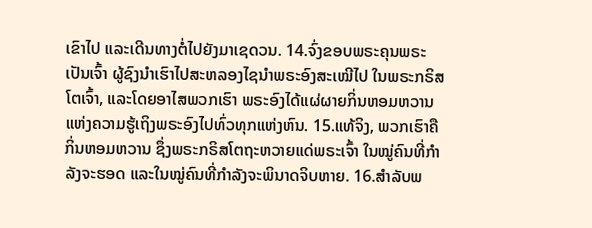ເຂົາໄປ ແລະເດີນທາງຕໍ່ໄປຍັງມາເຊດວນ. 14.ຈົ່ງຂອບພຣະຄຸນພຣະເປັນເຈົ້າ ຜູ້ຊົງນຳເຮົາໄປສະຫລອງໄຊນຳພຣະອົງສະເໝີໄປ ໃນພຣະກຣິສໂຕເຈົ້າ, ແລະໂດຍອາໄສພວກເຮົາ ພຣະອົງໄດ້ແຜ່ຜາຍກິ່ນຫອມຫວານແຫ່ງຄວາມຮູ້ເຖິງພຣະອົງໄປທົ່ວທຸກແຫ່ງຫົນ. 15.ແທ້ຈິງ, ພວກເຮົາຄືກິ່ນຫອມຫວານ ຊຶ່ງພຣະກຣິສໂຕຖະຫວາຍແດ່ພຣະເຈົ້າ ໃນໝູ່ຄົນທີ່ກຳລັງຈະຮອດ ແລະໃນໝູ່ຄົນທີ່ກຳລັງຈະພິນາດຈິບຫາຍ. 16.ສຳລັບພ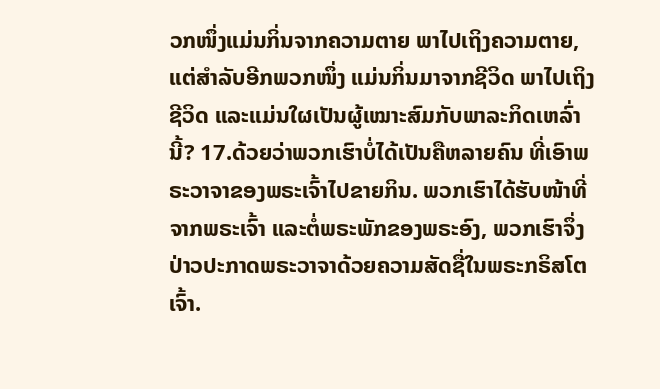ວກໜຶ່ງແມ່ນກິ່ນຈາກຄວາມຕາຍ ພາໄປເຖິງຄວາມຕາຍ, ແຕ່ສຳລັບອີກພວກໜຶ່ງ ແມ່ນກິ່ນມາຈາກຊີວິດ ພາໄປເຖິງຊີວິດ ແລະແມ່ນໃຜເປັນຜູ້ເໝາະສົມກັບພາລະກິດເຫລົ່ານີ້? 17.ດ້ວຍວ່າພວກເຮົາບໍ່ໄດ້ເປັນຄືຫລາຍຄົນ ທີ່ເອົາພຣະວາຈາຂອງພຣະເຈົ້າໄປຂາຍກິນ. ພວກເຮົາໄດ້ຮັບໜ້າທີ່ຈາກພຣະເຈົ້າ ແລະຕໍ່ພຣະພັກຂອງພຣະອົງ, ພວກເຮົາຈຶ່ງປ່າວປະກາດພຣະວາຈາດ້ວຍຄວາມສັດຊື່ໃນພຣະກຣິສໂຕເຈົ້າ.